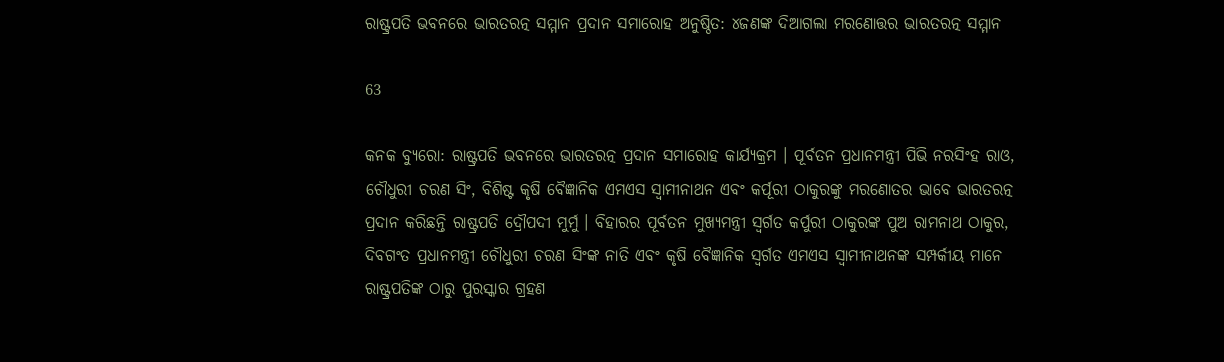ରାଷ୍ଟ୍ରପତି ଭବନରେ ଭାରତରତ୍ନ ସମ୍ମାନ ପ୍ରଦାନ ସମାରୋହ ଅନୁଷ୍ଠିତ: ୪ଜଣଙ୍କ ଦିଆଗଲା ମରଣୋତ୍ତର ଭାରତରତ୍ନ ସମ୍ମାନ

63

କନକ ବ୍ୟୁରୋ: ରାଷ୍ଟ୍ରପତି ଭବନରେ ଭାରତରତ୍ନ ପ୍ରଦାନ ସମାରୋହ କାର୍ଯ୍ୟକ୍ରମ । ପୂର୍ବତନ ପ୍ରଧାନମନ୍ତ୍ରୀ ପିଭି ନରସିଂହ ରାଓ, ଚୌଧୁରୀ ଚରଣ ସିଂ, ବିଶିଷ୍ଟ କୃଷି ବୈଜ୍ଞାନିକ ଏମଏସ ସ୍ୱାମୀନାଥନ ଏବଂ କର୍ପୂରୀ ଠାକୁରଙ୍କୁ ମରଣୋତର ଭାବେ ଭାରତରତ୍ନ ପ୍ରଦାନ କରିଛନ୍ତି ରାଷ୍ଟ୍ରପତି ଦ୍ରୌପଦୀ ମୁର୍ମୁ । ବିହାରର ପୂର୍ବତନ ମୁଖ୍ୟମନ୍ତ୍ରୀ ସ୍ୱର୍ଗତ କର୍ପୁରୀ ଠାକୁରଙ୍କ ପୁଅ ରାମନାଥ ଠାକୁର, ଦିବଗଂତ ପ୍ରଧାନମନ୍ତ୍ରୀ ଚୌଧୁରୀ ଚରଣ ସିଂଙ୍କ ନାତି ଏବଂ କୃଷି ବୈଜ୍ଞାନିକ ସ୍ୱର୍ଗତ ଏମଏସ ସ୍ୱାମୀନାଥନଙ୍କ ସମ୍ପର୍କୀୟ ମାନେ ରାଷ୍ଟ୍ରପତିଙ୍କ ଠାରୁ ପୁରସ୍କାର ଗ୍ରହଣ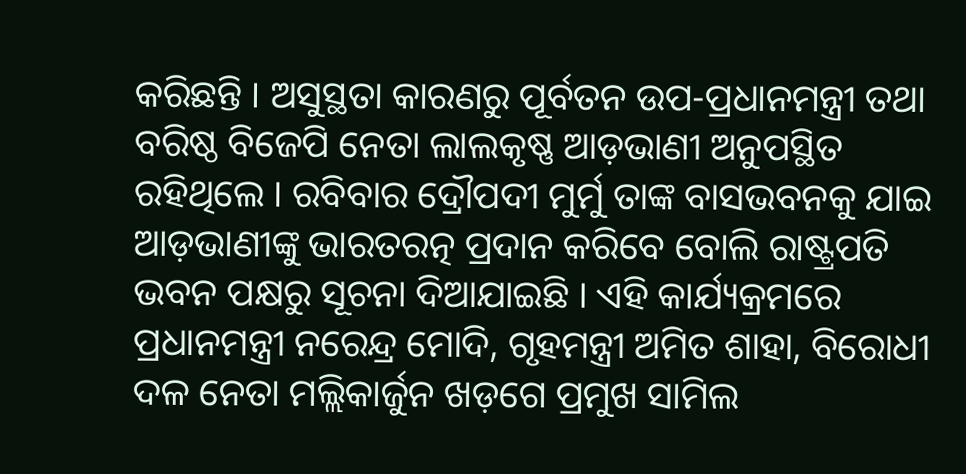କରିଛନ୍ତି । ଅସୁସ୍ଥତା କାରଣରୁ ପୂର୍ବତନ ଉପ-ପ୍ରଧାନମନ୍ତ୍ରୀ ତଥା ବରିଷ୍ଠ ବିଜେପି ନେତା ଲାଲକୃଷ୍ଣ ଆଡ଼ଭାଣୀ ଅନୁପସ୍ଥିତ ରହିଥିଲେ । ରବିବାର ଦ୍ରୌପଦୀ ମୁର୍ମୁ ତାଙ୍କ ବାସଭବନକୁ ଯାଇ ଆଡ଼ଭାଣୀଙ୍କୁ ଭାରତରତ୍ନ ପ୍ରଦାନ କରିବେ ବୋଲି ରାଷ୍ଟ୍ରପତି ଭବନ ପକ୍ଷରୁ ସୂଚନା ଦିଆଯାଇଛି । ଏହି କାର୍ଯ୍ୟକ୍ରମରେ ପ୍ରଧାନମନ୍ତ୍ରୀ ନରେନ୍ଦ୍ର ମୋଦି, ଗୃହମନ୍ତ୍ରୀ ଅମିତ ଶାହା, ବିରୋଧୀ ଦଳ ନେତା ମଲ୍ଲିକାର୍ଜୁନ ଖଡ଼ଗେ ପ୍ରମୁଖ ସାମିଲ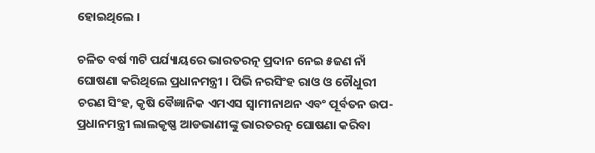ହୋଇଥିଲେ ।

ଚଳିତ ବର୍ଷ ୩ଟି ପର୍ଯ୍ୟାୟରେ ଭାରତରତ୍ନ ପ୍ରଦାନ ନେଇ ୫ଜଣ ନାଁ ଘୋଷଣା କରିଥିଲେ ପ୍ରଧାନମନ୍ତ୍ରୀ । ପିଭି ନରସିଂହ ରାଓ ଓ ଚୌଧୁରୀ ଚରଣ ସିଂହ, କୃଷି ବୈଜ୍ଞାନିକ ଏମଏସ ସ୍ୱାମୀନାଥନ ଏବଂ ପୂର୍ବତନ ଉପ-ପ୍ରଧାନମନ୍ତ୍ରୀ ଲାଲକୃଷ୍ଣ ଆଡଭାଣୀଙ୍କୁ ଭାରତରତ୍ନ ଘୋଷଣା କରିବା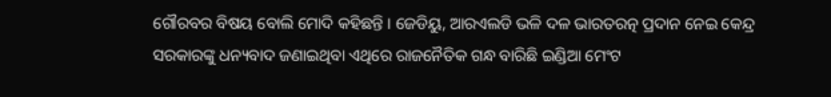ଗୌରବର ବିଷୟ ବୋଲି ମୋଦି କହିଛନ୍ତି । ଜେଡିୟୁ, ଆରଏଲଡି ଭଳି ଦଳ ଭାରତରତ୍ନ ପ୍ରଦାନ ନେଇ କେନ୍ଦ୍ର ସରକାରଙ୍କୁ ଧନ୍ୟବାଦ ଜଣାଇଥିବା ଏଥିରେ ରାଜନୈତିକ ଗନ୍ଧ ବାରିଛି ଇଣ୍ଡିଆ ମେଂଟ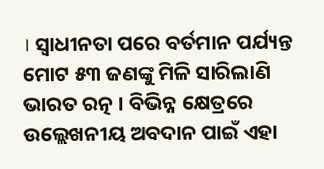। ସ୍ୱାଧୀନତା ପରେ ବର୍ତମାନ ପର୍ଯ୍ୟନ୍ତ ମୋଟ ୫୩ ଜଣଙ୍କୁ ମିଳି ସାରିଲାଣି ଭାରତ ରତ୍ନ । ବିଭିନ୍ନ କ୍ଷେତ୍ରରେ ଉଲ୍ଲେଖନୀୟ ଅବଦାନ ପାଇଁ ଏହା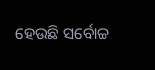ହେଉଛି ସର୍ବୋଚ୍ଚ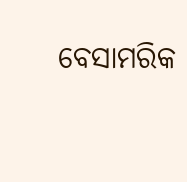ବେସାମରିକ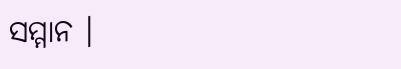ସମ୍ମାନ ।